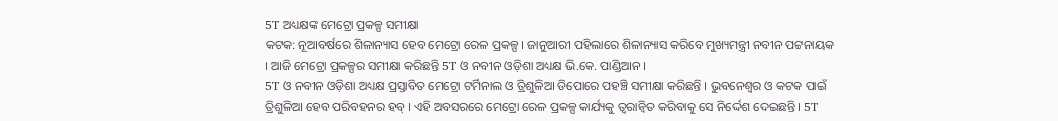5T ଅଧ୍ୟକ୍ଷଙ୍କ ମେଟ୍ରୋ ପ୍ରକଳ୍ପ ସମୀକ୍ଷା
କଟକ: ନୂଆବର୍ଷରେ ଶିଳାନ୍ୟାସ ହେବ ମେଟ୍ରୋ ରେଳ ପ୍ରକଳ୍ପ । ଜାନୁଆରୀ ପହିଲାରେ ଶିଳାନ୍ୟାସ କରିବେ ମୁଖ୍ୟମନ୍ତ୍ରୀ ନବୀନ ପଟ୍ଟନାୟକ । ଆଜି ମେଟ୍ରୋ ପ୍ରକଳ୍ପର ସମୀକ୍ଷା କରିଛନ୍ତି 5T ଓ ନବୀନ ଓଡ଼ିଶା ଅଧ୍ୟକ୍ଷ ଭି.କେ. ପାଣ୍ଡିଆନ ।
5T ଓ ନବୀନ ଓଡ଼ିଶା ଅଧ୍ୟକ୍ଷ ପ୍ରସ୍ତାବିତ ମେଟ୍ରୋ ଟର୍ମିନାଲ ଓ ତ୍ରିଶୁଳିଆ ଡିପୋରେ ପହଞ୍ଚି ସମୀକ୍ଷା କରିଛନ୍ତି । ଭୁବନେଶ୍ବର ଓ କଟକ ପାଇଁ ତ୍ରିଶୁଳିଆ ହେବ ପରିବହନର ହବ୍ । ଏହି ଅବସରରେ ମେଟ୍ରୋ ରେଳ ପ୍ରକଳ୍ପ କାର୍ଯ୍ୟକୁ ତ୍ବରାନ୍ବିତ କରିବାକୁ ସେ ନିର୍ଦ୍ଦେଶ ଦେଇଛନ୍ତି । 5T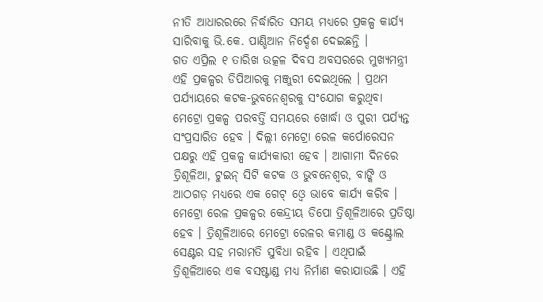ନୀତି ଆଧାରରରେ ନିର୍ଦ୍ଧାରିତ ସମୟ ମଧ୍ୟରେ ପ୍ରକଳ୍ପ କାର୍ଯ୍ୟ ସାରିବାକୁ ଭି.କେ. ପାଣ୍ଡିଆନ ନିର୍ଦ୍ଦେଶ ଦେଇଛନ୍ତି ।
ଗତ ଏପ୍ରିଲ ୧ ତାରିଖ ଉତ୍କଳ ଦିବସ ଅବସରରେ ମୁଖ୍ୟମନ୍ତ୍ରୀ ଏହି ପ୍ରକଳ୍ପର ଡିପିଆରକୁ ମଞ୍ଜୁରୀ ଦେଇଥିଲେ । ପ୍ରଥମ ପର୍ଯ୍ୟାୟରେ କଟକ-ଭୁବନେଶ୍ବରକୁ ସଂଯୋଗ କରୁଥିବା ମେଟ୍ରୋ ପ୍ରକଳ୍ପ ପରବର୍ତ୍ତି ସମୟରେ ଖୋର୍ଦ୍ଧା ଓ ପୁରୀ ପର୍ଯ୍ୟନ୍ତ ସଂପ୍ରସାରିତ ହେବ । ଦିଲ୍ଲୀ ମେଟ୍ରୋ ରେଳ କର୍ପୋରେସନ ପକ୍ଷରୁ ଏହି ପ୍ରକଳ୍ପ କାର୍ଯ୍ୟକାରୀ ହେବ । ଆଗାମୀ ଦିନରେ ତ୍ରିଶୂଳିଆ, ଟୁଇନ୍ ସିଟି କଟକ ଓ ଭୁବନେଶ୍ବର, ବାଙ୍କି ଓ ଆଠଗଡ଼ ମଧ୍ୟରେ ଏକ ଗେଟ୍ ଓ୍ବେ ଭାବେ କାର୍ଯ୍ୟ କରିବ ।
ମେଟ୍ରୋ ରେଳ ପ୍ରକଳ୍ପର କେନ୍ଦ୍ରୀୟ ଡିପୋ ତ୍ରିଶୂଳିଆରେ ପ୍ରତିଷ୍ଠା ହେବ । ତ୍ରିଶୂଳିଆରେ ମେଟ୍ରୋ ରେଳର କମାଣ୍ଡ ଓ କଣ୍ଟ୍ରୋଲ ସେଣ୍ଟର ସହ ମରାମତି ସୁବିଧା ରହିବ । ଏଥିପାଇଁ ତ୍ରିଶୂଳିଆରେ ଏକ ବସଷ୍ଟାଣ୍ଡ ମଧ୍ୟ ନିର୍ମାଣ କରାଯାଉଛି । ଏହି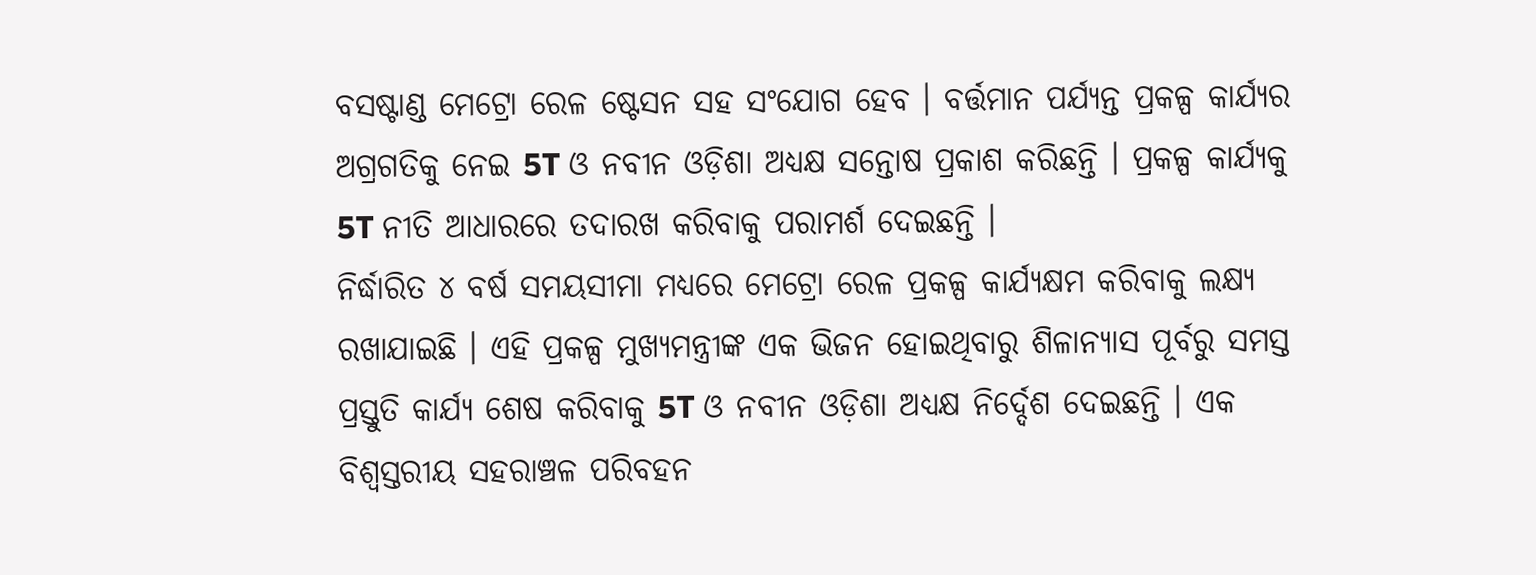ବସଷ୍ଟାଣ୍ଡ ମେଟ୍ରୋ ରେଳ ଷ୍ଟେସନ ସହ ସଂଯୋଗ ହେବ । ବର୍ତ୍ତମାନ ପର୍ଯ୍ୟନ୍ତ ପ୍ରକଳ୍ପ କାର୍ଯ୍ୟର ଅଗ୍ରଗତିକୁ ନେଇ 5T ଓ ନବୀନ ଓଡ଼ିଶା ଅଧ୍ୟକ୍ଷ ସନ୍ତୋଷ ପ୍ରକାଶ କରିଛନ୍ତି । ପ୍ରକଳ୍ପ କାର୍ଯ୍ୟକୁ 5T ନୀତି ଆଧାରରେ ତଦାରଖ କରିବାକୁ ପରାମର୍ଶ ଦେଇଛନ୍ତି ।
ନିର୍ଦ୍ଧାରିତ ୪ ବର୍ଷ ସମୟସୀମା ମଧ୍ୟରେ ମେଟ୍ରୋ ରେଳ ପ୍ରକଳ୍ପ କାର୍ଯ୍ୟକ୍ଷମ କରିବାକୁ ଲକ୍ଷ୍ୟ ରଖାଯାଇଛି । ଏହି ପ୍ରକଳ୍ପ ମୁଖ୍ୟମନ୍ତ୍ରୀଙ୍କ ଏକ ଭିଜନ ହୋଇଥିବାରୁ ଶିଳାନ୍ୟାସ ପୂର୍ବରୁ ସମସ୍ତ ପ୍ରସ୍ତୁତି କାର୍ଯ୍ୟ ଶେଷ କରିବାକୁ 5T ଓ ନବୀନ ଓଡ଼ିଶା ଅଧ୍ୟକ୍ଷ ନିର୍ଦ୍ଦେଶ ଦେଇଛନ୍ତି । ଏକ ବିଶ୍ବସ୍ତରୀୟ ସହରାଞ୍ଚଳ ପରିବହନ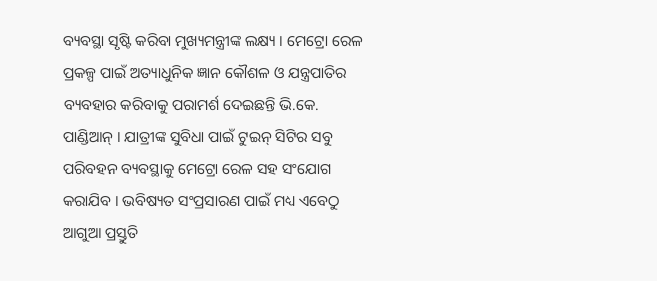ବ୍ୟବସ୍ଥା ସୃଷ୍ଟି କରିବା ମୁଖ୍ୟମନ୍ତ୍ରୀଙ୍କ ଲକ୍ଷ୍ୟ । ମେଟ୍ରୋ ରେଳ ପ୍ରକଳ୍ପ ପାଇଁ ଅତ୍ୟାଧୁନିକ ଜ୍ଞାନ କୌଶଳ ଓ ଯନ୍ତ୍ରପାତିର ବ୍ୟବହାର କରିବାକୁ ପରାମର୍ଶ ଦେଇଛନ୍ତି ଭି.କେ. ପାଣ୍ଡିଆନ୍ । ଯାତ୍ରୀଙ୍କ ସୁବିଧା ପାଇଁ ଟୁଇନ୍ ସିଟିର ସବୁ ପରିବହନ ବ୍ୟବସ୍ଥାକୁ ମେଟ୍ରୋ ରେଳ ସହ ସଂଯୋଗ କରାଯିବ । ଭବିଷ୍ୟତ ସଂପ୍ରସାରଣ ପାଇଁ ମଧ୍ୟ ଏବେଠୁ ଆଗୁଆ ପ୍ରସ୍ତୁତି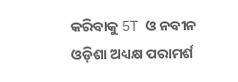କରିବାକୁ 5T ଓ ନବୀନ ଓଡ଼ିଶା ଅଧ୍ୟକ୍ଷ ପରାମର୍ଶ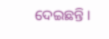ଦେଇଛନ୍ତି ।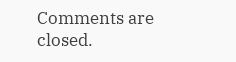Comments are closed.